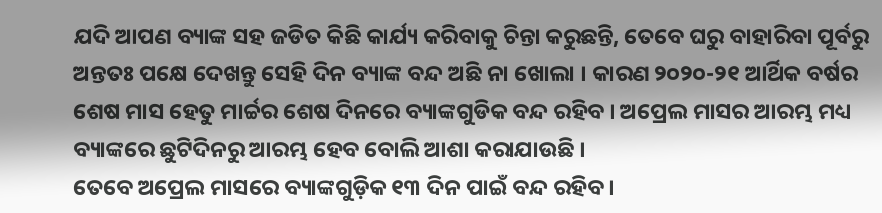ଯଦି ଆପଣ ବ୍ୟାଙ୍କ ସହ ଜଡିତ କିଛି କାର୍ଯ୍ୟ କରିବାକୁ ଚିନ୍ତା କରୁଛନ୍ତି, ତେବେ ଘରୁ ବାହାରିବା ପୂର୍ବରୁ ଅନ୍ତତଃ ପକ୍ଷେ ଦେଖନ୍ତୁ ସେହି ଦିନ ବ୍ୟାଙ୍କ ବନ୍ଦ ଅଛି ନା ଖୋଲା । କାରଣ ୨୦୨୦-୨୧ ଆର୍ଥିକ ବର୍ଷର ଶେଷ ମାସ ହେତୁ ମାର୍ଚ୍ଚର ଶେଷ ଦିନରେ ବ୍ୟାଙ୍କଗୁଡିକ ବନ୍ଦ ରହିବ । ଅପ୍ରେଲ ମାସର ଆରମ୍ଭ ମଧ୍ୟ ବ୍ୟାଙ୍କରେ ଛୁଟିଦିନରୁ ଆରମ୍ଭ ହେବ ବୋଲି ଆଶା କରାଯାଉଛି ।
ତେବେ ଅପ୍ରେଲ ମାସରେ ବ୍ୟାଙ୍କଗୁଡ଼ିକ ୧୩ ଦିନ ପାଇଁ ବନ୍ଦ ରହିବ ।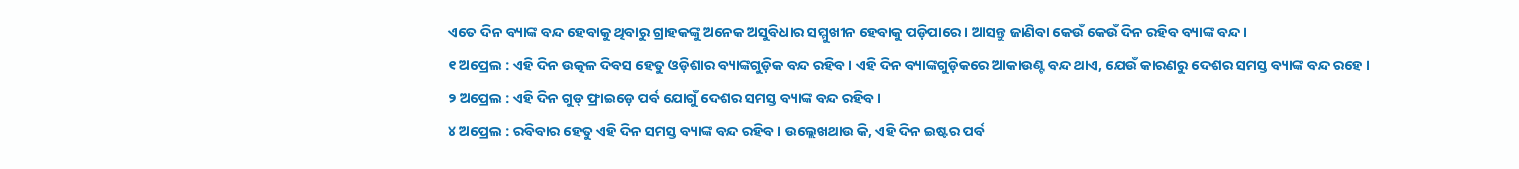ଏତେ ଦିନ ବ୍ୟାଙ୍କ ବନ୍ଦ ହେବାକୁ ଥିବାରୁ ଗ୍ରାହକଙ୍କୁ ଅନେକ ଅସୁବିଧାର ସମ୍ମୁଖୀନ ହେବାକୁ ପଡ଼ିପାରେ । ଆସନ୍ତୁ ଜାଣିବା କେଉଁ କେଉଁ ଦିନ ରହିବ ବ୍ୟାଙ୍କ ବନ୍ଦ ।
୧ ଅପ୍ରେଲ : ଏହି ଦିନ ଉତ୍କଳ ଦିବସ ହେତୁ ଓଡ଼ିଶାର ବ୍ୟାଙ୍କଗୁଡ଼ିକ ବନ୍ଦ ରହିବ । ଏହି ଦିନ ବ୍ୟାଙ୍କଗୁଡ଼ିକରେ ଆକାଉଣ୍ଟ ବନ୍ଦ ଥାଏ, ଯେଉଁ କାରଣରୁ ଦେଶର ସମସ୍ତ ବ୍ୟାଙ୍କ ବନ୍ଦ ରହେ ।
୨ ଅପ୍ରେଲ : ଏହି ଦିନ ଗୁଡ୍ ଫ୍ରାଇଡ଼େ ପର୍ବ ଯୋଗୁଁ ଦେଶର ସମସ୍ତ ବ୍ୟାଙ୍କ ବନ୍ଦ ରହିବ ।
୪ ଅପ୍ରେଲ : ରବିବାର ହେତୁ ଏହି ଦିନ ସମସ୍ତ ବ୍ୟାଙ୍କ ବନ୍ଦ ରହିବ । ଉଲ୍ଲେଖଥାଉ କି, ଏହି ଦିନ ଇଷ୍ଟର ପର୍ବ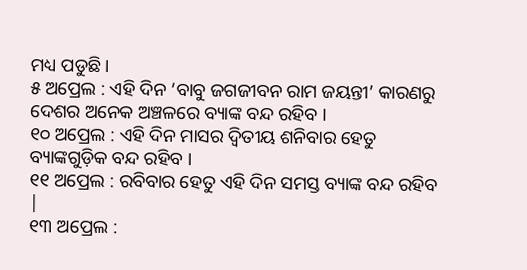ମଧ୍ୟ ପଡୁଛି ।
୫ ଅପ୍ରେଲ : ଏହି ଦିନ ‘ବାବୁ ଜଗଜୀବନ ରାମ ଜୟନ୍ତୀ’ କାରଣରୁ ଦେଶର ଅନେକ ଅଞ୍ଚଳରେ ବ୍ୟାଙ୍କ ବନ୍ଦ ରହିବ ।
୧୦ ଅପ୍ରେଲ : ଏହି ଦିନ ମାସର ଦ୍ୱିତୀୟ ଶନିବାର ହେତୁ ବ୍ୟାଙ୍କଗୁଡ଼ିକ ବନ୍ଦ ରହିବ ।
୧୧ ଅପ୍ରେଲ : ରବିବାର ହେତୁ ଏହି ଦିନ ସମସ୍ତ ବ୍ୟାଙ୍କ ବନ୍ଦ ରହିବ |
୧୩ ଅପ୍ରେଲ :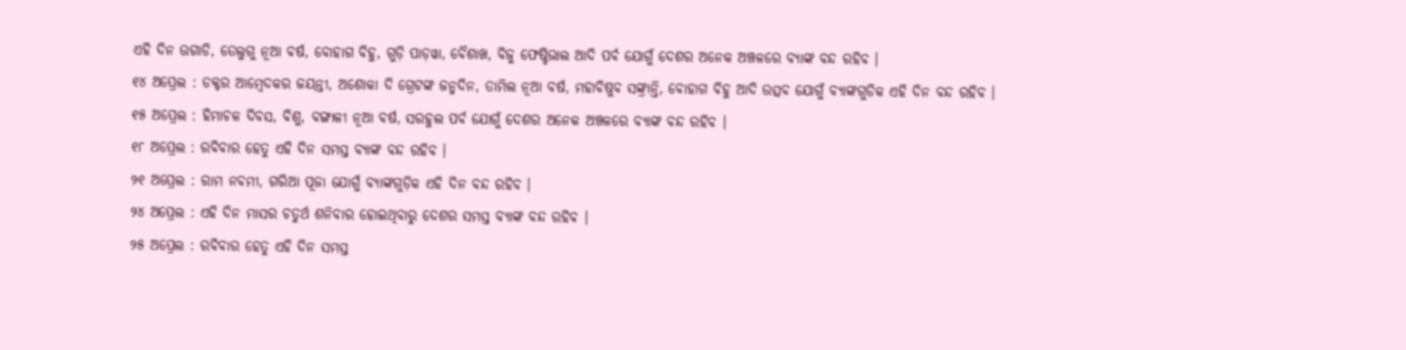ଏହି ଦିନ ଉଗାଡି, ତେଲୁଗୁ ନୂଆ ବର୍ଷ, ବୋହାଗ ବିହୁ, ଗୁଡ଼ି ପାଡ଼ୱା, ବୈଶାଖ, ବିଜୁ ଫେଷ୍ଟିଭାଲ ଆଦି ପର୍ବ ଯୋଗୁଁ ଦେଶର ଅନେକ ଅଞ୍ଚଳରେ ବ୍ୟାଙ୍କ ବନ୍ଦ ରହିବ ।
୧୪ ଅପ୍ରେଲ : ଡକ୍ଟର ଆମ୍ବେଦକର ଜୟନ୍ତୀ, ଅଶୋକା ଦି ଗ୍ରେଟଙ୍କ ଜନ୍ମଦିନ, ତାମିଲ ନୂଆ ବର୍ଷ, ମହାବିଷୁବ ସଙ୍କ୍ରାନ୍ତି, ବୋହାଗ ବିହୁ ଆଦି ଉତ୍ସବ ଯୋଗୁଁ ବ୍ୟାଙ୍କଗୁଡିକ ଏହି ଦିନ ବନ୍ଦ ରହିବ ।
୧୫ ଅପ୍ରେଲ : ହିମାଚଳ ଦିବସ, ବିଶୁ, ବଙ୍ଗାଳୀ ନୂଆ ବର୍ଷ, ସରହୁଲ ପର୍ବ ଯୋଗୁଁ ଦେଶର ଅନେକ ଅଞ୍ଚଳରେ ବ୍ୟାଙ୍କ ବନ୍ଦ ରହିବ ।
୧୮ ଅପ୍ରେଲ : ରବିବାର ହେତୁ ଏହି ଦିନ ସମସ୍ତ ବ୍ୟାଙ୍କ ବନ୍ଦ ରହିବ ।
୨୧ ଅପ୍ରେଲ : ରାମ ନବମୀ, ଗରିଆ ପୂଜା ଯୋଗୁଁ ବ୍ୟାଙ୍କଗୁଡ଼ିକ ଏହି ଦିନ ବନ୍ଦ ରହିବ ।
୨୪ ଅପ୍ରେଲ : ଏହି ଦିନ ମାସର ଚତୁର୍ଥ ଶନିବାର ହୋଇଥିବାରୁ ଦେଶର ସମସ୍ତ ବ୍ୟାଙ୍କ ବନ୍ଦ ରହିବ ।
୨୫ ଅପ୍ରେଲ : ରବିବାର ହେତୁ ଏହି ଦିନ ସମସ୍ତ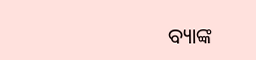ବ୍ୟାଙ୍କ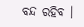ବନ୍ଦ ରହିବ ।